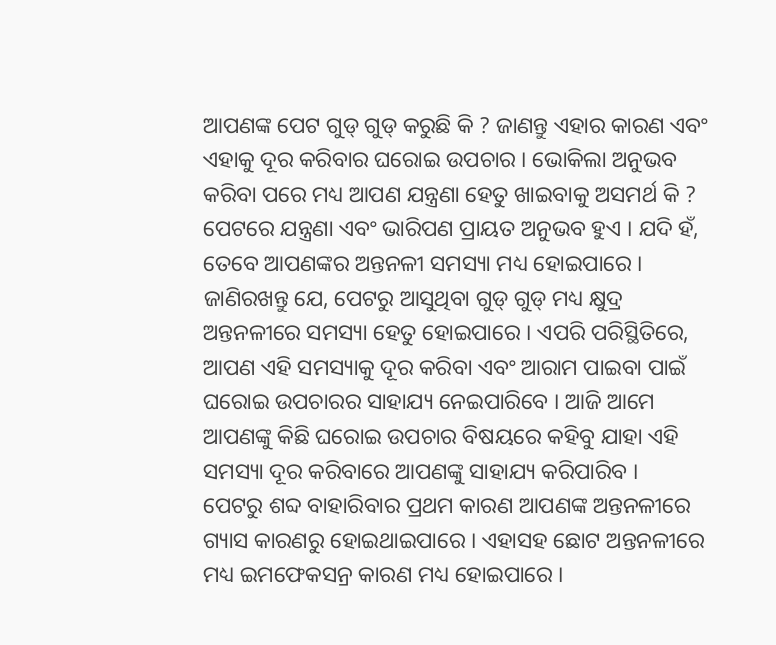ଆପଣଙ୍କ ପେଟ ଗୁଡ୍ ଗୁଡ୍ କରୁଛି କି ? ଜାଣନ୍ତୁ ଏହାର କାରଣ ଏବଂ ଏହାକୁ ଦୂର କରିବାର ଘରୋଇ ଉପଚାର । ଭୋକିଲା ଅନୁଭବ କରିବା ପରେ ମଧ୍ୟ ଆପଣ ଯନ୍ତ୍ରଣା ହେତୁ ଖାଇବାକୁ ଅସମର୍ଥ କି ? ପେଟରେ ଯନ୍ତ୍ରଣା ଏବଂ ଭାରିପଣ ପ୍ରାୟତ ଅନୁଭବ ହୁଏ । ଯଦି ହଁ, ତେବେ ଆପଣଙ୍କର ଅନ୍ତନଳୀ ସମସ୍ୟା ମଧ୍ୟ ହୋଇପାରେ ।
ଜାଣିରଖନ୍ତୁ ଯେ, ପେଟରୁ ଆସୁଥିବା ଗୁଡ୍ ଗୁଡ୍ ମଧ୍ୟ କ୍ଷୁଦ୍ର ଅନ୍ତନଳୀରେ ସମସ୍ୟା ହେତୁ ହୋଇପାରେ । ଏପରି ପରିସ୍ଥିତିରେ, ଆପଣ ଏହି ସମସ୍ୟାକୁ ଦୂର କରିବା ଏବଂ ଆରାମ ପାଇବା ପାଇଁ ଘରୋଇ ଉପଚାରର ସାହାଯ୍ୟ ନେଇପାରିବେ । ଆଜି ଆମେ ଆପଣଙ୍କୁ କିଛି ଘରୋଇ ଉପଚାର ବିଷୟରେ କହିବୁ ଯାହା ଏହି ସମସ୍ୟା ଦୂର କରିବାରେ ଆପଣଙ୍କୁ ସାହାଯ୍ୟ କରିପାରିବ ।
ପେଟରୁ ଶବ୍ଦ ବାହାରିବାର ପ୍ରଥମ କାରଣ ଆପଣଙ୍କ ଅନ୍ତନଳୀରେ ଗ୍ୟାସ କାରଣରୁ ହୋଇଥାଇପାରେ । ଏହାସହ ଛୋଟ ଅନ୍ତନଳୀରେ ମଧ୍ୟ ଇମଫେକସନ୍ର କାରଣ ମଧ୍ୟ ହୋଇପାରେ ।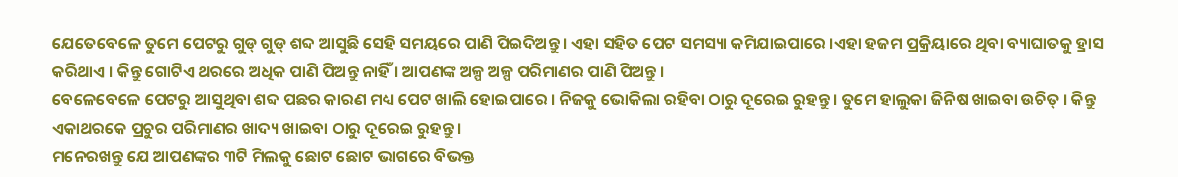ଯେତେବେଳେ ତୁମେ ପେଟରୁ ଗୁଡ୍ ଗୁଡ୍ ଶବ୍ଦ ଆସୁଛି ସେହି ସମୟରେ ପାଣି ପିଇଦିଅନ୍ତୁ । ଏହା ସହିତ ପେଟ ସମସ୍ୟା କମିଯାଇପାରେ ।ଏହା ହଜମ ପ୍ରକ୍ରିୟାରେ ଥିବା ବ୍ୟାଘାତକୁ ହ୍ରାସ କରିଥାଏ । କିନ୍ତୁ ଗୋଟିଏ ଥରରେ ଅଧିକ ପାଣି ପିଅନ୍ତୁ ନାହିଁ । ଆପଣଙ୍କ ଅଳ୍ପ ଅଳ୍ପ ପରିମାଣର ପାଣି ପିଅନ୍ତୁ ।
ବେଳେବେଳେ ପେଟରୁ ଆସୁଥିବା ଶବ୍ଦ ପଛର କାରଣ ମଧ୍ୟ ପେଟ ଖାଲି ହୋଇପାରେ । ନିଜକୁ ଭୋକିଲା ରହିବା ଠାରୁ ଦୂରେଇ ରୁହନ୍ତୁ । ତୁମେ ହାଲୁକା ଜିନିଷ ଖାଇବା ଉଚିତ୍ । କିନ୍ତୁ ଏକାଥରକେ ପ୍ରଚୁର ପରିମାଣର ଖାଦ୍ୟ ଖାଇବା ଠାରୁ ଦୂରେଇ ରୁହନ୍ତୁ ।
ମନେରଖନ୍ତୁ ଯେ ଆପଣଙ୍କର ୩ଟି ମିଲକୁ ଛୋଟ ଛୋଟ ଭାଗରେ ବିଭକ୍ତ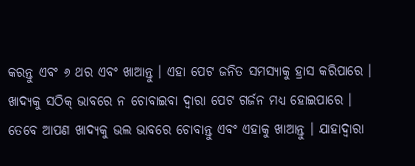କରନ୍ତୁ ଏବଂ ୬ ଥର ଏବଂ ଖାଆନ୍ତୁ । ଏହା ପେଟ ଜନିତ ସମସ୍ୟାକୁ ହ୍ରାସ କରିପାରେ । ଖାଦ୍ୟକୁ ସଠିକ୍ ଭାବରେ ନ ଚୋବାଇବା ଦ୍ୱାରା ପେଟ ଗର୍ଜନ ମଧ୍ୟ ହୋଇପାରେ । ତେବେ ଆପଣ ଖାଦ୍ୟକୁ ଭଲ ଭାବରେ ଚୋବାନ୍ତୁ ଏବଂ ଏହାକୁ ଖାଆନ୍ତୁ । ଯାହାଦ୍ୱାରା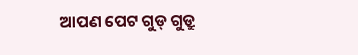ଆପଣ ପେଟ ଗୁଡ୍ ଗୁଡ୍ରୁ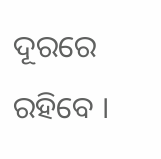ଦୂରରେ ରହିବେ ।